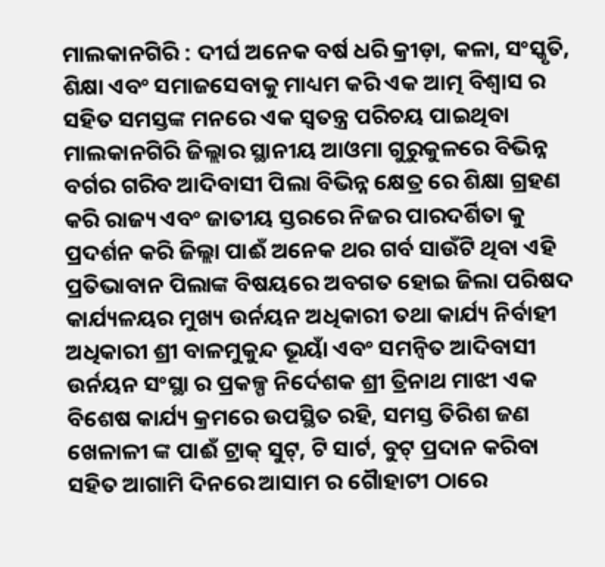ମାଲକାନଗିରି : ଦୀର୍ଘ ଅନେକ ବର୍ଷ ଧରି କ୍ରୀଡ଼ା, କଳା, ସଂସ୍କୃତି, ଶିକ୍ଷା ଏବଂ ସମାଜସେବାକୁ ମାଧ୍ୟମ କରି ଏକ ଆତ୍ମ ବିଶ୍ୱାସ ର ସହିତ ସମସ୍ତଙ୍କ ମନରେ ଏକ ସ୍ବତନ୍ତ୍ର ପରିଚୟ ପାଇଥିବା ମାଲକାନଗିରି ଜିଲ୍ଲାର ସ୍ଥାନୀୟ ଆଓମା ଗୁରୁକୁଳରେ ବିଭିନ୍ନ ବର୍ଗର ଗରିବ ଆଦିବାସୀ ପିଲା ବିଭିନ୍ନ କ୍ଷେତ୍ର ରେ ଶିକ୍ଷା ଗ୍ରହଣ କରି ରାଜ୍ୟ ଏବଂ ଜାତୀୟ ସ୍ତରରେ ନିଜର ପାରଦର୍ଶିତା କୁ ପ୍ରଦର୍ଶନ କରି ଜିଲ୍ଲା ପାଈଁ ଅନେକ ଥର ଗର୍ବ ସାଉଁଟି ଥିବା ଏହି ପ୍ରତିଭାବାନ ପିଲାଙ୍କ ବିଷୟରେ ଅବଗତ ହୋଇ ଜିଲା ପରିଷଦ କାର୍ଯ୍ୟଳୟର ମୁଖ୍ୟ ଉର୍ନୟନ ଅଧିକାରୀ ତଥା କାର୍ଯ୍ୟ ନିର୍ବାହୀ ଅଧିକାରୀ ଶ୍ରୀ ବାଳମୁକୁନ୍ଦ ଭୂୟାଁ ଏବଂ ସମନ୍ୱିତ ଆଦିବାସୀ ଉର୍ନୟନ ସଂସ୍ଥା ର ପ୍ରକଳ୍ପ ନିର୍ଦେଶକ ଶ୍ରୀ ତ୍ରିନାଥ ମାଝୀ ଏକ ବିଶେଷ କାର୍ଯ୍ୟ କ୍ରମରେ ଉପସ୍ଥିତ ରହି, ସମସ୍ତ ତିରିଶ ଜଣ ଖେଳାଳୀ ଙ୍କ ପାଈଁ ଟ୍ରାକ୍ ସୁଟ୍, ଟି ସାର୍ଟ, ବୁଟ୍ ପ୍ରଦାନ କରିବା ସହିତ ଆଗାମି ଦିନରେ ଆସାମ ର ଗୋୖହାଟୀ ଠାରେ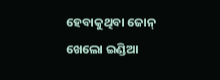ହେବାକୁଥିବା ଜୋନ୍ ଖେଲୋ ଇଣ୍ଡିଆ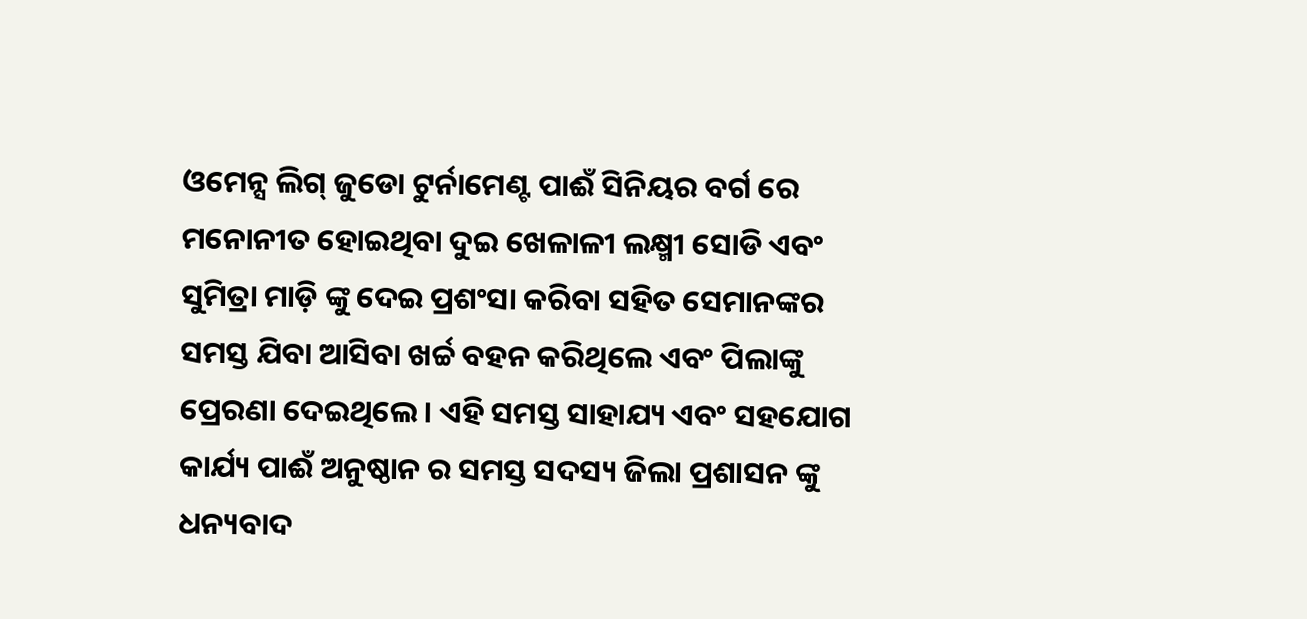ଓମେନ୍ସ ଲିଗ୍ ଜୁଡୋ ଟୁର୍ନାମେଣ୍ଟ ପାଈଁ ସିନିୟର ବର୍ଗ ରେ ମନୋନୀତ ହୋଇଥିବା ଦୁଇ ଖେଳାଳୀ ଲକ୍ଷ୍ମୀ ସୋଡି ଏବଂ ସୁମିତ୍ରା ମାଡ଼ି ଙ୍କୁ ଦେଇ ପ୍ରଶଂସା କରିବା ସହିତ ସେମାନଙ୍କର ସମସ୍ତ ଯିବା ଆସିବା ଖର୍ଚ୍ଚ ବହନ କରିଥିଲେ ଏବଂ ପିଲାଙ୍କୁ ପ୍ରେରଣା ଦେଇଥିଲେ। ଏହି ସମସ୍ତ ସାହାଯ୍ୟ ଏବଂ ସହଯୋଗ କାର୍ଯ୍ୟ ପାଈଁ ଅନୁଷ୍ଠାନ ର ସମସ୍ତ ସଦସ୍ୟ ଜିଲା ପ୍ରଶାସନ ଙ୍କୁ ଧନ୍ୟବାଦ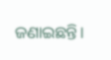ଜଣାଇଛନ୍ତି।